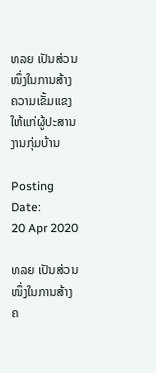ທລຍ ເປັນສ່ວນໜຶ່ງໃນການສ້າງຄວາມເຂັ້ມແຂງໃຫ້ແກ່ຜູ້ປະສານງານກຸ່ມບ້ານ

Posting Date:
20 Apr 2020

ທລຍ ເປັນສ່ວນໜຶ່ງໃນການສ້າງຄ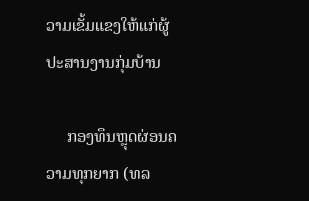ວາມເຂັ້ມແຂງໃຫ້ແກ່ຜູ້ປະສານງານກຸ່ມບ້ານ

     ກອງທຶນຫຼຸດຜ່ອນຄວາມທຸກຍາກ (ທລ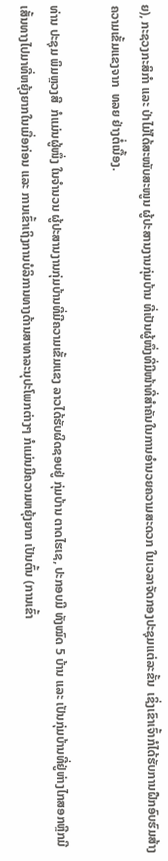ຍ), ກະຊວງກະສິກໍາ ແລະ ປ່າໄມ້ໄດ້ສະໜັບສະໜູນ ຜູ້ປະສານງານກຸ່ມບ້ານ ທີ່ເປັນຜູ້ໜຶ່ງທີ່ມີໜ້າທີ່ສໍາຄັນໃນການອໍານວຍຄວາມສະດວກ ໃນເວລາຈັດກອງປະຊຸມແຕ່ລະຂັ້ນ  ເຊິ່ງເຂົາເຈົ້າກໍໄດ້ຮັບການຝືກອົບຮົມສ້າງຄວາມເຂັ້ມແຂງຈາກ  ທລຍ ຢ່າງຕໍ່ເນື້ອງ.

ທ່ານ ປະຊຸມ ພິມຫຼວງສີ  ກໍແມ່ນຜູ້ໜຶ່ງ ໃນຈໍານວນ ຜູ້ປະສານງານກຸ່ມບ້ານທີ່ມີຄວາມເຂັ້ມແຂງ ລາວໄດ້ຮັບຜິດຊອບຢູ່ ກຸ່ມບ້ານ ຕາດໄຮເຊ, ປະກອບມີ ທັງໝົດ 5 ບ້ານ ແລະ ເປັນກຸ່ມບ້ານທີ່ຢູ່ຫ່າງໄກສອກຫຼີກມີເສັ້ນທາງໄປມາທີ່ຫຍຸ້ງຍາກໃນເມື່ອກ່ອນ ແລະ ການເຂົ້າເຖິງການບໍລິການທາງດ້ານສາທາລະນຸປະໂພກຕ່າງໆ ກໍແມ່ນມີຄວາມຫຍຸ້ງຍາກ ເປັນຕົ້ນ (ການເຂົ້າ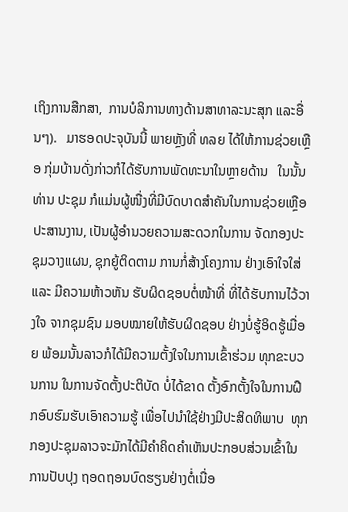ເຖິງການສືກສາ,  ການບໍລິການທາງດ້ານສາທາລະນະສຸກ ແລະອື່ນໆ).   ມາຮອດປະຈຸບັນນີ້ ພາຍຫຼັງທີ່ ທລຍ ໄດ້ໃຫ້ການຊ່ວຍເຫຼືອ ກຸ່ມບ້ານດັ່ງກ່າວກໍໄດ້ຮັບການພັດທະນາໃນຫຼາຍດ້ານ   ໃນນັ້ນ ທ່ານ ປະຊຸມ ກໍແມ່ນຜູ້ໜື່ງທີ່ມີບົດບາດສໍາຄັນໃນການຊ່ວຍເຫຼືອ ປະສານງານ, ເປັນຜູ້ອໍານວຍຄວາມສະດວກໃນການ ຈັດກອງປະຊຸມວາງແຜນ, ຊຸກຍູ້ຕິດຕາມ ການກໍ່ສ້າງໂຄງການ ຢ່າງເອົາໃຈໃສ່  ແລະ ມີຄວາມຫ້າວຫັນ ຮັບຜິດຊອບຕໍ່ໜ້າທີ່ ທີ່ໄດ້ຮັບການໄວ້ວາງໃຈ ຈາກຊຸມຊົນ ມອບໝາຍໃຫ້ຮັບຜິດຊອບ ຢ່າງບໍ່ຮູ້ອິດຮູ້ເມື່ອຍ ພ້ອມນັ້ນລາວກໍໄດ້ມີຄວາມຕັ້ງໃຈໃນການເຂົ້າຮ່ວມ ທຸກຂະບວນການ ໃນການຈັດຕັ້ງປະຕິບັດ ບໍ່ໄດ້ຂາດ ຕັ້ງອົກຕັ້ງໃຈໃນການຝືກອົບຮົມຮັບເອົາຄວາມຮູ້ ເພື່ອໄປນໍາໃຊ້ຢ່າງມີປະສິດທິພາບ  ທຸກກອງປະຊຸມລາວຈະມັກໄດ້ມີຄໍາຄິດຄໍາເຫັນປະກອບສ່ວນເຂົ້າໃນການປັບປຸງ ຖອດຖອນບົດຮຽນຢ່າງຕໍ່ເນື່ອ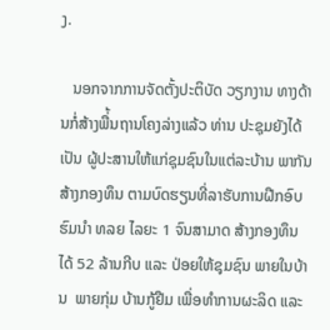ງ.

   ນອກຈາກການຈັດຕັ້ງປະຕິບັດ ວຽກງານ ທາງດ້ານກໍ່ສ້າງພື່້ນຖານໂຄງລ່າງແລ້ວ ທ່ານ ປະຊຸມຍັງໄດ້ເປັນ ຜູ້ປະສານໃຫ້ແກ່ຊຸມຊົນໃນແຕ່ລະບ້ານ ພາກັນສ້າງກອງທຶນ ຕາມບົດຮຽນທີ່ລາຮັບການຝືກອົບຮົມນໍາ ທລຍ ໄລຍະ 1 ຈົນສາມາດ ສ້າງກອງທຶນໄດ້ 52 ລ້ານກີບ ແລະ ປ່ອຍໃຫ້ຊຸມຊົນ ພາຍໃນບ້ານ  ພາຍກຸ່ມ ບ້ານກູ້ຢືມ ເພື່ອທໍາການຜະລິດ ແລະ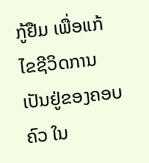ກູ້ຢືມ ເພື່ອແກ້ໄຂຊີວິດການເປັນຢູ່ຂອງຄອບຄົວ ໃນ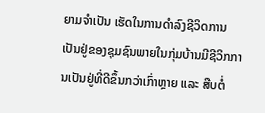ຍາມຈໍາເປັນ ເຮັດໃນການດໍາລົງຊີວິດການເປັນຢູ່ຂອງຊຸມຊົນພາຍໃນກຸ່ມບ້ານມີຊີວິກການເປັນຢູ່ທີ່ດີຂຶ້ນກວ່າເກົ່າຫຼາຍ ແລະ ສືບຕໍ່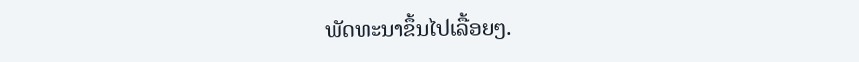ພັດທະນາຂຶ້ນໄປເລື້ອຍໆ.